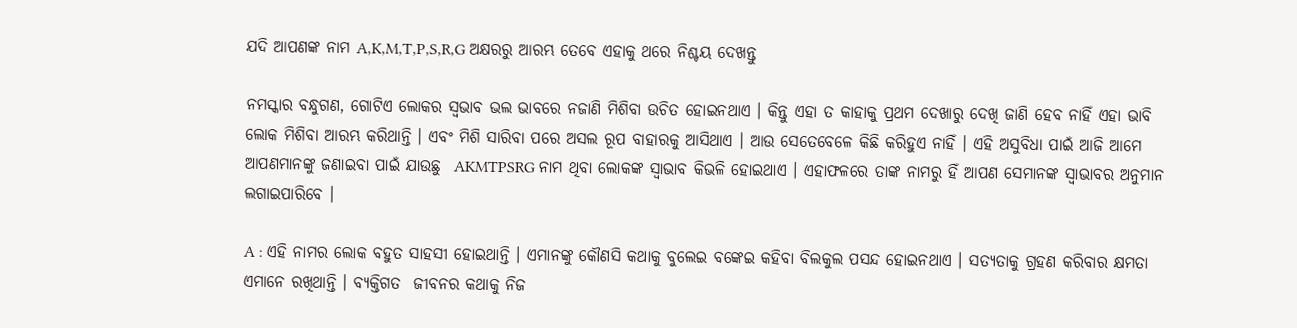ଯଦି ଆପଣଙ୍କ ନାମ A,K,M,T,P,S,R,G ଅକ୍ଷରରୁ ଆରମ୍ଭ ତେବେ ଏହାକୁ ଥରେ ନିଶ୍ଚୟ ଦେଖନ୍ତୁ

ନମସ୍କାର ବନ୍ଧୁଗଣ, ଗୋଟିଏ ଲୋକର ସ୍ଵଭାବ ଭଲ ଭାବରେ ନଜାଣି ମିଶିବା ଉଚିତ ହୋଇନଥାଏ । କିନ୍ତୁ ଏହା ତ କାହାକୁ ପ୍ରଥମ ଦେଖାରୁ ଦେଖି ଜାଣି ହେବ ନାହିଁ ଏହା ଭାବି ଲୋକ ମିଶିବା ଆରମ୍ଭ କରିଥାନ୍ତି । ଏବଂ ମିଶି ସାରିବା ପରେ ଅସଲ ରୂପ ବାହାରକୁ ଆସିଥାଏ । ଆଉ ସେତେବେଳେ କିଛି କରିହୁଏ ନାହିଁ । ଏହି ଅସୁବିଧା ପାଇଁ ଆଜି ଆମେ ଆପଣମାନଙ୍କୁ ଜଣାଇବା ପାଇଁ ଯାଉଛୁ  AKMTPSRG ନାମ ଥିବା ଲୋକଙ୍କ ସ୍ଵାଭାବ କିଭଳି ହୋଇଥାଏ । ଏହାଫଳରେ ତାଙ୍କ ନାମରୁ ହିଁ ଆପଣ ସେମାନଙ୍କ ସ୍ଵାଭାବର ଅନୁମାନ ଲଗାଇପାରିବେ ।

A : ଏହି ନାମର ଲୋକ ବହୁତ ସାହସୀ ହୋଇଥାନ୍ତି । ଏମାନଙ୍କୁ କୌଣସି କଥାକୁ ବୁଲେଇ ବଙ୍କେଇ କହିବା ବିଲକୁଲ ପସନ୍ଦ ହୋଇନଥାଏ । ସତ୍ୟତାକୁ ଗ୍ରହଣ କରିବାର କ୍ଷମତା ଏମାନେ ରଖିଥାନ୍ତି । ବ୍ୟକ୍ତିଗତ  ଜୀବନର କଥାକୁ ନିଜ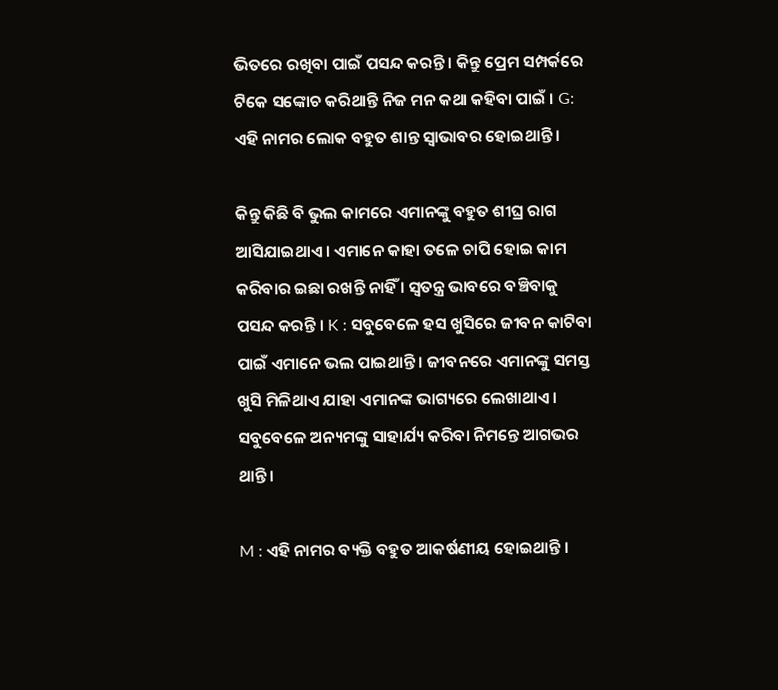ଭିତରେ ରଖିବା ପାଇଁ ପସନ୍ଦ କରନ୍ତି । କିନ୍ତୁ ପ୍ରେମ ସମ୍ପର୍କରେ ଟିକେ ସଙ୍କୋଚ କରିଥାନ୍ତି ନିଜ ମନ କଥା କହିବା ପାଇଁ । G: ଏହି ନାମର ଲୋକ ବହୁତ ଶାନ୍ତ ସ୍ଵାଭାବର ହୋଇଥାନ୍ତି ।

କିନ୍ତୁ କିଛି ବି ଭୁଲ କାମରେ ଏମାନଙ୍କୁ ବହୁତ ଶୀଘ୍ର ରାଗ ଆସିଯାଇଥାଏ । ଏମାନେ କାହା ତଳେ ଚାପି ହୋଇ କାମ କରିବାର ଇଛା ରଖନ୍ତି ନାହିଁ । ସ୍ଵତନ୍ତ୍ର ଭାବରେ ବଞ୍ଚିବାକୁ ପସନ୍ଦ କରନ୍ତି । K : ସବୁବେଳେ ହସ ଖୁସିରେ ଜୀବନ କାଟିବା ପାଇଁ ଏମାନେ ଭଲ ପାଇଥାନ୍ତି । ଜୀବନରେ ଏମାନଙ୍କୁ ସମସ୍ତ ଖୁସି ମିଳିଥାଏ ଯାହା ଏମାନଙ୍କ ଭାଗ୍ୟରେ ଲେଖାଥାଏ । ସବୁବେଳେ ଅନ୍ୟମଙ୍କୁ ସାହାର୍ଯ୍ୟ କରିବା ନିମନ୍ତେ ଆଗଭର ଥାନ୍ତି ।

M : ଏହି ନାମର ବ୍ୟକ୍ତି ବହୁତ ଆକର୍ଷଣୀୟ ହୋଇଥାନ୍ତି ।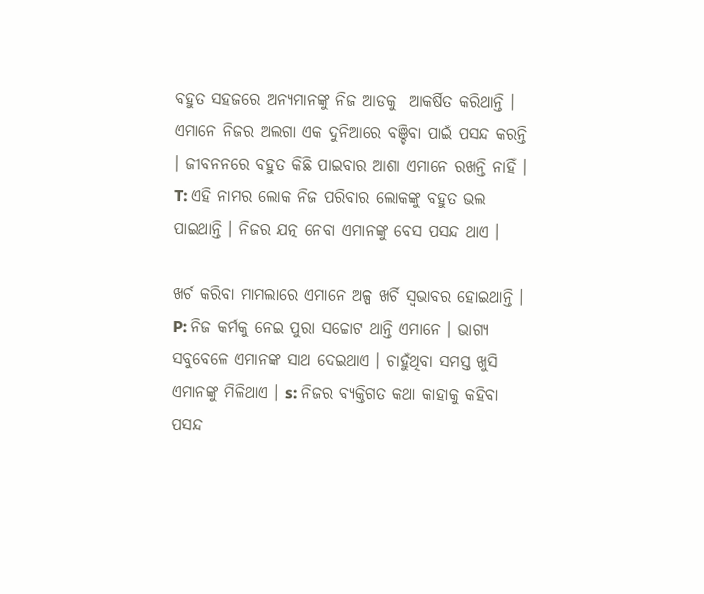ବହୁତ ସହଜରେ ଅନ୍ୟମାନଙ୍କୁ ନିଜ ଆଡକୁ  ଆକର୍ଷିତ କରିଥାନ୍ତି । ଏମାନେ ନିଜର ଅଲଗା ଏକ ଦୁନିଆରେ ବଞ୍ଚିବା ପାଇଁ ପସନ୍ଦ କରନ୍ତି । ଜୀବନନରେ ବହୁତ କିଛି ପାଇବାର ଆଶା ଏମାନେ ରଖନ୍ତି ନାହିଁ । T: ଏହି ନାମର ଲୋକ ନିଜ ପରିବାର ଲୋକଙ୍କୁ ବହୁତ ଭଲ ପାଇଥାନ୍ତି । ନିଜର ଯତ୍ନ ନେବା ଏମାନଙ୍କୁ ବେସ ପସନ୍ଦ ଥାଏ ।

ଖର୍ଚ କରିବା ମାମଲାରେ ଏମାନେ ଅଳ୍ପ ଖର୍ଚି ସ୍ଵଭାବର ହୋଇଥାନ୍ତି । P: ନିଜ କର୍ମକୁ ନେଇ ପୁରା ସଚ୍ଚୋଟ ଥାନ୍ତି ଏମାନେ । ଭାଗ୍ୟ ସବୁବେଳେ ଏମାନଙ୍କ ସାଥ ଦେଇଥାଏ । ଚାହୁଁଥିବା ସମସ୍ତ ଖୁସି ଏମାନଙ୍କୁ ମିଳିଥାଏ । s: ନିଜର ବ୍ୟକ୍ତିଗତ କଥା କାହାକୁ କହିବା ପସନ୍ଦ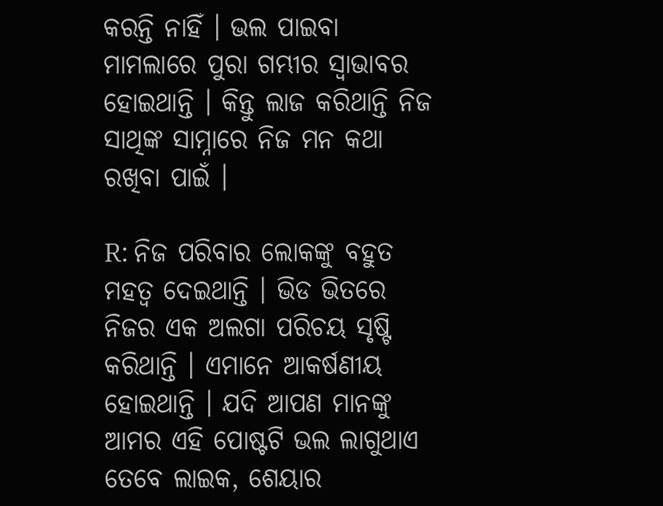କରନ୍ତି ନାହିଁ । ଭଲ ପାଇବା ମାମଲାରେ ପୁରା ଗମ୍ଭୀର ସ୍ଵାଭାବର ହୋଇଥାନ୍ତି । କିନ୍ତୁ ଲାଜ କରିଥାନ୍ତି ନିଜ ସାଥିଙ୍କ ସାମ୍ନାରେ ନିଜ ମନ କଥା ରଖିବା ପାଇଁ ।

R: ନିଜ ପରିବାର ଲୋକଙ୍କୁ ବହୁତ ମହତ୍ଵ ଦେଇଥାନ୍ତି । ଭିଡ ଭିତରେ ନିଜର ଏକ ଅଲଗା ପରିଚୟ ସୃଷ୍ଟି କରିଥାନ୍ତି । ଏମାନେ ଆକର୍ଷଣୀୟ ହୋଇଥାନ୍ତି । ଯଦି ଆପଣ ମାନଙ୍କୁ ଆମର ଏହି ପୋଷ୍ଟଟି ଭଲ ଲାଗୁଥାଏ ତେବେ ଲାଇକ, ଶେୟାର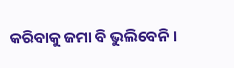କରିବାକୁ ଜମା ବି ଭୁଲିବେନି ।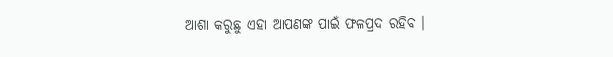ଆଶା କରୁଛୁ ଏହା ଆପଣଙ୍କ ପାଇଁ ଫଳପ୍ରଦ ରହିବ ।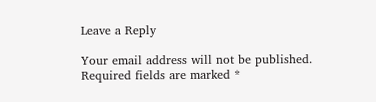Leave a Reply

Your email address will not be published. Required fields are marked *